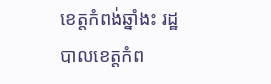ខេត្តកំពង់ឆ្នាំងះ រដ្ឋបាលខេត្តកំព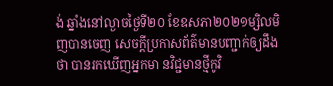ង់ ឆ្នាំងនៅល្ងាចថ្ងៃទី២០ ខែឧសភា២០២១ម្សិលមិញបានចេញ សេចក្តីប្រកាសព័ត៌មានបញ្ជាក់ឲ្យដឹងថា បានរកឃើញអ្នកមា នវិជ្ជមានថ្មីកូវិ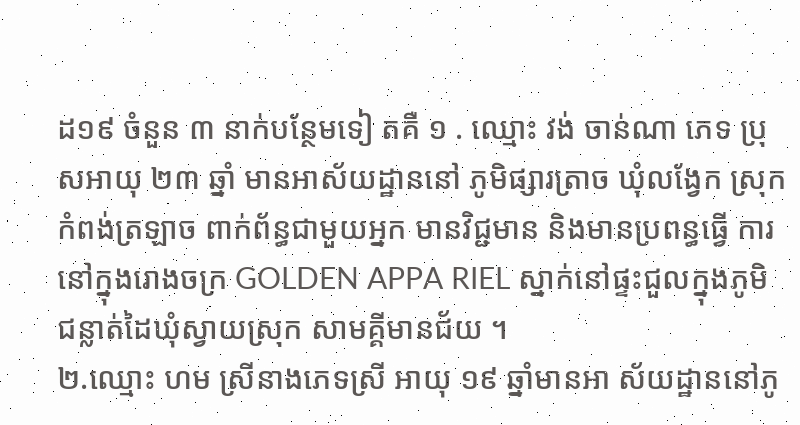ដ១៩ ចំនួន ៣ នាក់បន្ថែមទៀ តគឺ ១ . ឈ្មោះ វង់ ចាន់ណា ភេទ ប្រុសអាយុ ២៣ ឆ្នាំ មានអាស័យដ្ឋាននៅ ភូមិផ្សារត្រាច ឃុំលង្វែក ស្រុកកំពង់ត្រឡាច ពាក់ព័ន្ធជាមួយអ្នក មានវិជ្ជមាន និងមានប្រពន្ធធ្វើ ការនៅក្នុងរោងចក្រ GOLDEN APPA RIEL ស្នាក់នៅផ្ទះជួលក្នុងភូមិជន្លាត់ដៃឃុំស្វាយស្រុក សាមគ្គីមានជ័យ ។
២.ឈ្មោះ ហម ស្រីនាងភេទស្រី អាយុ ១៩ ឆ្នាំមានអា ស័យដ្ឋាននៅភូ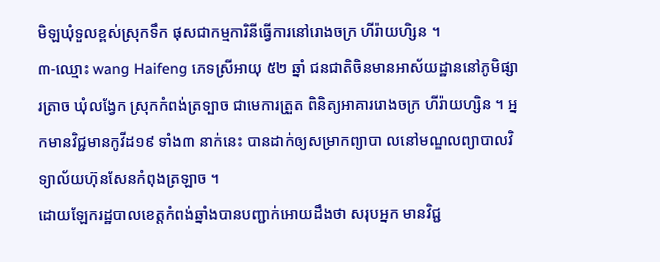មិឡឃុំទួលខ្ពស់ស្រុកទឹក ផុសជាកម្មការិនីធ្វើការនៅរោងចក្រ ហីរ៉ាយហិ្សន ។
៣-ឈ្មោះ wang Haifeng ភេទស្រីអាយុ ៥២ ឆ្នាំ ជនជាតិចិនមានអាស័យដ្ឋាននៅភូមិផ្សារត្រាច ឃុំលង្វែក ស្រុកកំពង់ត្រទ្បាច ជាមេការត្រួត ពិនិត្យអាគាររោងចក្រ ហីរ៉ាយហ្សិន ។ អ្នកមានវិជ្ជមានកូវីដ១៩ ទាំង៣ នាក់នេះ បានដាក់ឲ្យសម្រាកព្យាបា លនៅមណ្ឌលព្យាបាលវិទ្យាល័យហ៊ុនសែនកំពុងត្រឡាច ។
ដោយឡែករដ្ឋបាលខេត្តកំពង់ឆ្នាំងបានបញ្ជាក់អោយដឹងថា សរុបអ្នក មានវិជ្ជ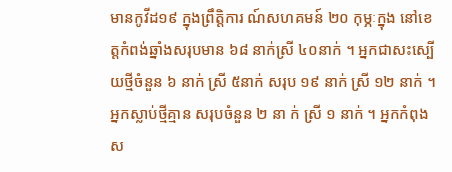មានកូវីដ១៩ ក្នុងព្រឹត្តិការ ណ៍សហគមន៍ ២០ កុម្ភៈក្នុង នៅខេត្តកំពង់ឆ្នាំងសរុបមាន ៦៨ នាក់ស្រី ៤០នាក់ ។ អ្នកជាសះស្បើយថ្មីចំនួន ៦ នាក់ ស្រី ៥នាក់ សរុប ១៩ នាក់ ស្រី ១២ នាក់ ។
អ្នកស្លាប់ថ្មីគ្មាន សរុបចំនួន ២ នា ក់ ស្រី ១ នាក់ ។ អ្នកកំពុងស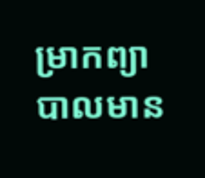ម្រាកព្យាបាលមាន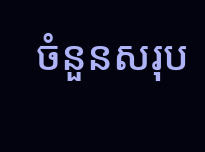ចំនួនសរុប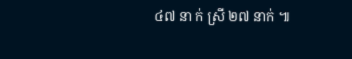៤៧ នា ក់ ស្រី ២៧ នាក់ ៕